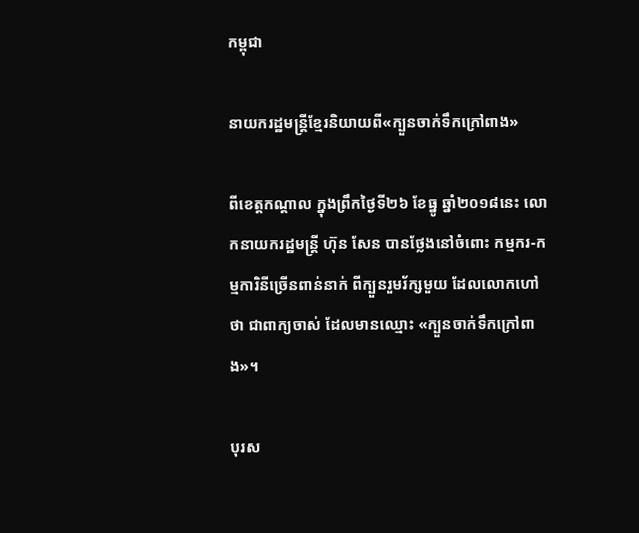កម្ពុជា

នាយករដ្ឋមន្ត្រីខ្មែរនិយាយពី«ក្បួនចាក់ទឹកក្រៅពាង»

ពីខេត្តកណ្ដាល ក្នុងព្រឹកថ្ងៃទី២៦ ខែធ្នូ ឆ្នាំ២០១៨នេះ លោកនាយករដ្ឋមន្ត្រី ហ៊ុន សែន បានថ្លែងនៅចំពោះ កម្មករ-កម្មការិនីច្រើនពាន់នាក់ ពីក្បួនរួមរ័ក្សមួយ ដែលលោកហៅថា ជាពាក្យចាស់ ដែលមានឈ្មោះ «ក្បួនចាក់ទឹកក្រៅពាង»។

បុរស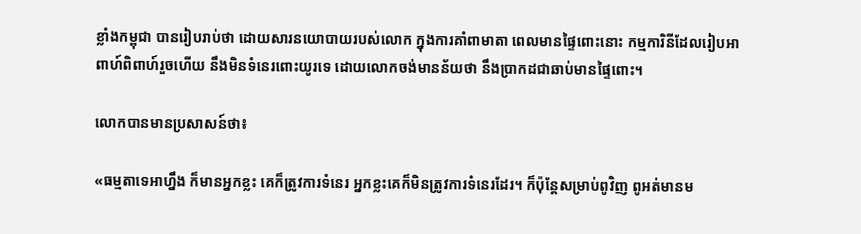ខ្លាំងកម្ពុជា បានរៀបរាប់ថា ដោយសារនយោបាយរបស់លោក ក្នុងការគាំពាមាតា ពេលមានផ្ទៃពោះនោះ កម្មការិនីដែលរៀបអាពាហ៍ពិពាហ៍រួចហើយ នឹងមិនទំនេរពោះយូរទេ ដោយលោកចង់មានន័យថា នឹងប្រាកដជាឆាប់មានផ្ទៃពោះ។

លោកបានមានប្រសាសន៍ថា៖

«ធម្មតាទេអាហ្នឹង ក៏មានអ្នកខ្លះ គេក៏ត្រូវការទំនេរ អ្នកខ្លះគេក៏មិនត្រូវការទំនេរដែរ។ ក៏ប៉ុន្តែសម្រាប់ពូវិញ ពូអត់មានម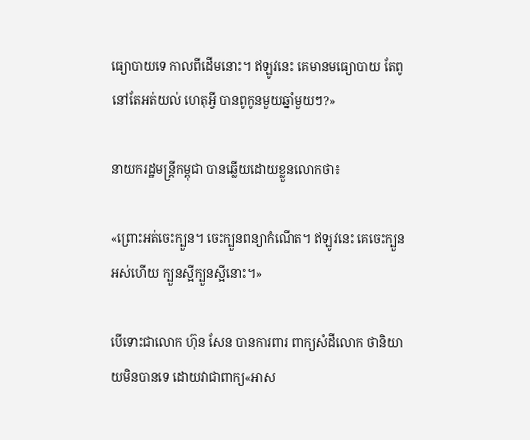ធ្យោបាយទេ កាលពីដើមនោះ។ ឥឡូវនេះ គេមានមធ្យោបាយ តែពូនៅតែអត់យល់ ហេតុអ្វី បានពូកូនមួយឆ្នាំមួយៗ?»

នាយករដ្ឋមន្ត្រីកម្ពុជា បានឆ្លើយដោយខ្លួនលោកថា៖

«ព្រោះអត់ចេះក្បួន។ ចេះក្បួនពន្យាកំណើត។ ឥឡូវនេះ គេចេះក្បួនអស់ហើយ ក្បួនស្អីក្បួនស្អីនោះ។»

បើទោះជាលោក ហ៊ុន សែន បានការពារ ពាក្យសំដីលោក ថានិយាយមិនបានទេ ដោយវាជាពាក្យ«អាស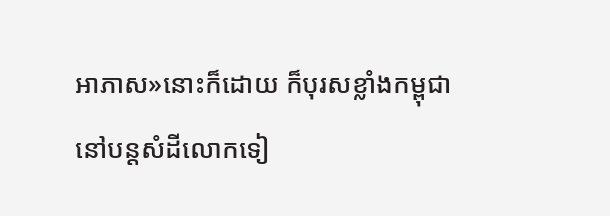អាភាស»នោះក៏ដោយ ក៏បុរសខ្លាំងកម្ពុជា នៅបន្តសំដីលោកទៀ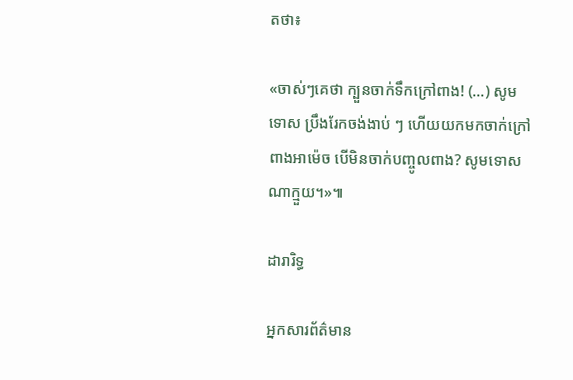តថា៖

«ចាស់ៗគេថា ក្បួនចាក់ទឹកក្រៅពាង! (…) សូមទោស ប្រឹងរែកចង់ងាប់ ៗ ហើយយកមកចាក់ក្រៅពាងអាម៉េច បើមិនចាក់បញ្ចូលពាង? សូមទោសណាក្មួយ។»៕

ដារារិទ្ធ

អ្នកសារព័ត៌មាន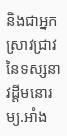និងជាអ្នកស្រាវជ្រាវ នៃទស្សនាវដ្ដីមនោរម្យ.អាំង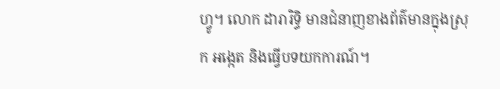ហ្វូ។ លោក ដារារិទ្ធិ មានជំនាញខាងព័ត៌មានក្នុងស្រុក អង្កេត និងធ្វើបទយកការណ៍។